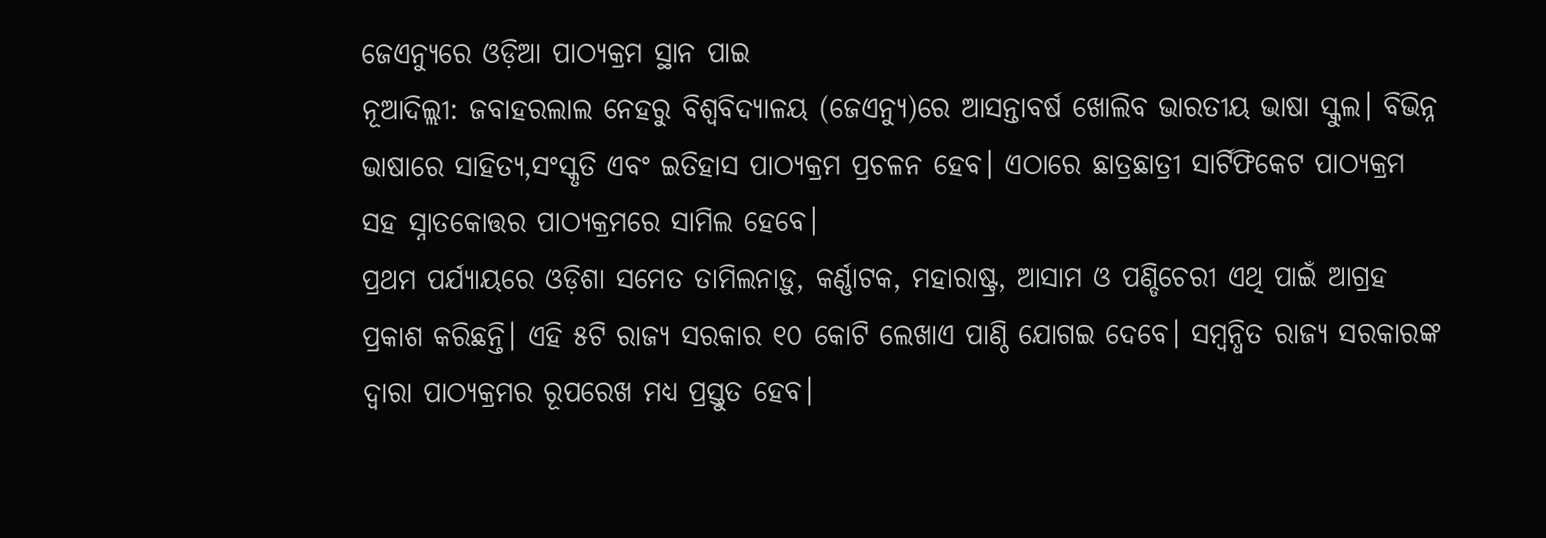ଜେଏନ୍ୟୁରେ ଓଡ଼ିଆ ପାଠ୍ୟକ୍ରମ ସ୍ଥାନ ପାଇ
ନୂଆଦିଲ୍ଲୀ: ଜବାହରଲାଲ ନେହରୁ ବିଶ୍ବବିଦ୍ୟାଳୟ (ଜେଏନ୍ୟୁ)ରେ ଆସନ୍ତାବର୍ଷ ଖୋଲିବ ଭାରତୀୟ ଭାଷା ସ୍କୁଲ। ବିଭିନ୍ନ ଭାଷାରେ ସାହିତ୍ୟ,ସଂସ୍କୃତି ଏବଂ ଇତିହାସ ପାଠ୍ୟକ୍ରମ ପ୍ରଚଳନ ହେବ। ଏଠାରେ ଛାତ୍ରଛାତ୍ରୀ ସାର୍ଟିଫିକେଟ ପାଠ୍ୟକ୍ରମ ସହ ସ୍ନାତକୋତ୍ତର ପାଠ୍ୟକ୍ରମରେ ସାମିଲ ହେବେ।
ପ୍ରଥମ ପର୍ଯ୍ୟାୟରେ ଓଡ଼ିଶା ସମେତ ତାମିଲନାଡ଼ୁ, କର୍ଣ୍ଣାଟକ, ମହାରାଷ୍ଟ୍ର, ଆସାମ ଓ ପଣ୍ଡିଚେରୀ ଏଥି ପାଇଁ ଆଗ୍ରହ ପ୍ରକାଶ କରିଛନ୍ତି। ଏହି ୫ଟି ରାଜ୍ୟ ସରକାର ୧୦ କୋଟି ଲେଖାଏ ପାଣ୍ଠି ଯୋଗଇ ଦେବେ। ସମ୍ବନ୍ଧିତ ରାଜ୍ୟ ସରକାରଙ୍କ ଦ୍ବାରା ପାଠ୍ୟକ୍ରମର ରୂପରେଖ ମଧ୍ୟ ପ୍ରସ୍ତୁତ ହେବ।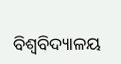ବିଶ୍ବବିଦ୍ୟାଳୟ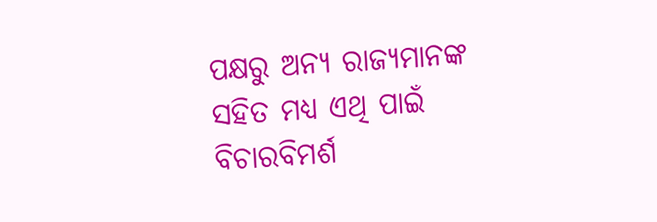ପକ୍ଷରୁ ଅନ୍ୟ ରାଜ୍ୟମାନଙ୍କ ସହିତ ମଧ୍ୟ ଏଥି ପାଇଁ ବିଚାରବିମର୍ଶ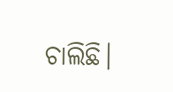ଚାଲିଛି।